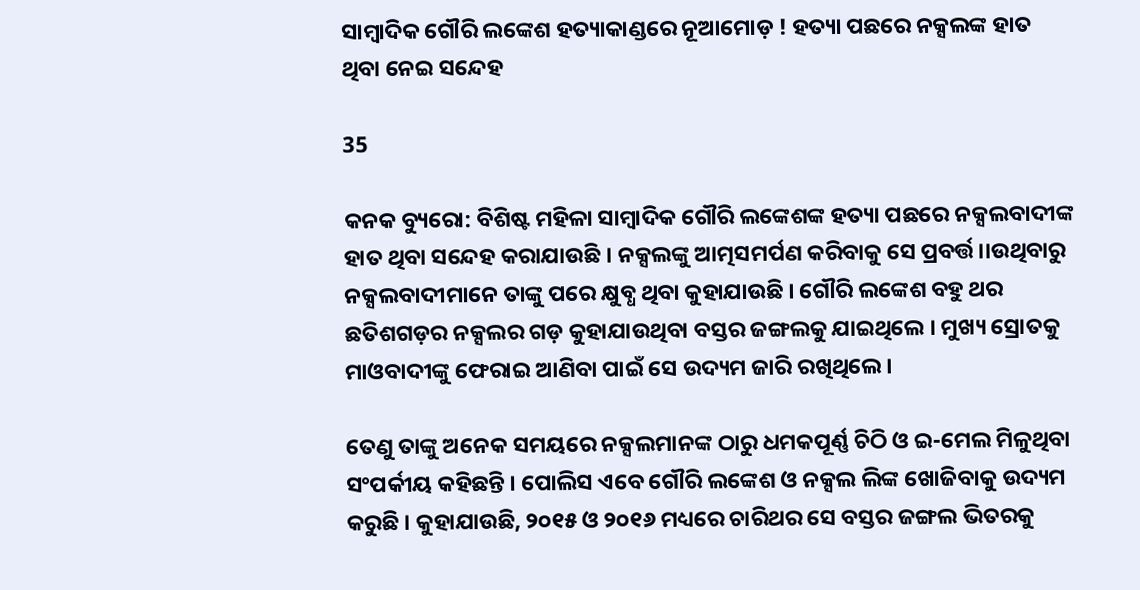ସାମ୍ବାଦିକ ଗୌରି ଲଙ୍କେଶ ହତ୍ୟାକାଣ୍ଡରେ ନୂଆମୋଡ଼ ! ହତ୍ୟା ପଛରେ ନକ୍ସଲଙ୍କ ହାତ ଥିବା ନେଇ ସନ୍ଦେହ

35

କନକ ବ୍ୟୁରୋ: ବିଶିଷ୍ଟ ମହିଳା ସାମ୍ବାଦିକ ଗୌରି ଲଙ୍କେଶଙ୍କ ହତ୍ୟା ପଛରେ ନକ୍ସଲବାଦୀଙ୍କ ହାତ ଥିବା ସନ୍ଦେହ କରାଯାଉଛି । ନକ୍ସଲଙ୍କୁ ଆତ୍ମସମର୍ପଣ କରିବାକୁ ସେ ପ୍ରବର୍ତ୍ତ।।ଉଥିବାରୁ ନକ୍ସଲବାଦୀମାନେ ତାଙ୍କୁ ପରେ କ୍ଷୁବ୍ଧ ଥିବା କୁହାଯାଉଛି । ଗୌରି ଲଙ୍କେଶ ବହୁ ଥର ଛତିଶଗଡ଼ର ନକ୍ସଲର ଗଡ଼ କୁହାଯାଉଥିବା ବସ୍ତର ଜଙ୍ଗଲକୁ ଯାଇଥିଲେ । ମୁଖ୍ୟ ସ୍ରୋତକୁ ମାଓବାଦୀଙ୍କୁ ଫେରାଇ ଆଣିବା ପାଇଁ ସେ ଉଦ୍ୟମ ଜାରି ରଖିଥିଲେ ।

ତେଣୁ ତାଙ୍କୁ ଅନେକ ସମୟରେ ନକ୍ସଲମାନଙ୍କ ଠାରୁ ଧମକପୂର୍ଣ୍ଣ ଚିଠି ଓ ଇ-ମେଲ ମିଳୁଥିବା ସଂପର୍କୀୟ କହିଛନ୍ତି । ପୋଲିସ ଏବେ ଗୌରି ଲଙ୍କେଶ ଓ ନକ୍ସଲ ଲିଙ୍କ ଖୋଜିବାକୁ ଉଦ୍ୟମ କରୁଛି । କୁହାଯାଉଛି, ୨୦୧୫ ଓ ୨୦୧୬ ମଧ୍ୟରେ ଚାରିଥର ସେ ବସ୍ତର ଜଙ୍ଗଲ ଭିତରକୁ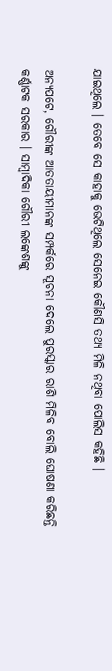ଯାଇଥିଲେ । ତେବେ ସେ କାହାକୁ ଭେଟିଥିଲେ ସେନେଇ କୌଣସି ତଥ୍ୟ ମିଳି ନଥିବା ପୋଲିସ କହିଛି ।

ଅନ୍ୟପଟେ, ଗୌରୀଙ୍କ ଆତତାୟୀମାନଙ୍କ ସମ୍ପର୍କରେ ସୂଚନା ଦେଲେ ପୁରସ୍କାର ରାଶି ମିଳିବ ବୋଲି ଘୋଷଣା କରିଛନ୍ତି କର୍ଣ୍ଣାଟକ ସରକାର । ସାମ୍ବାଦିକା ଗୌରୀ ଲଙ୍କେଶଙ୍କୁ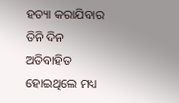ହତ୍ୟା କରାଯିବାର ତିନି ଦିନ ଅତିବାହିତ ହୋଇଥିଲେ ମଧ୍ୟ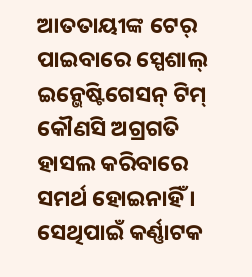ଆତତାୟୀଙ୍କ ଟେର୍ ପାଇବାରେ ସ୍ପେଶାଲ୍ ଇନ୍ଭେଷ୍ଟିଗେସନ୍ ଟିମ୍ କୌଣସି ଅଗ୍ରଗତି ହାସଲ କରିବାରେ ସମର୍ଥ ହୋଇନାହିଁ । ସେଥିପାଇଁ କର୍ଣ୍ଣାଟକ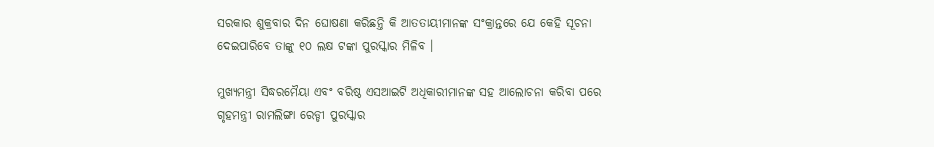ସରକାର ଶୁକ୍ରବାର ଦିନ ଘୋଷଣା କରିଛନ୍ତି କି ଆତତାୟୀମାନଙ୍କ ସଂକ୍ରାନ୍ତରେ ଯେ କେହି ସୂଚନା ଦେଇପାରିବେ ତାଙ୍କୁ ୧୦ ଲକ୍ଷ ଟଙ୍କା ପୁରସ୍କାର ମିଳିବ ।

ମୁଖ୍ୟମନ୍ତ୍ରୀ ସିଦ୍ଧରମୈୟା ଏବଂ ବରିଷ୍ଠ ଏସଆଇଟି ଅଧିକାରୀମାନଙ୍କ ସହ ଆଲୋଚନା କରିବା ପରେ ଗୃହମନ୍ତ୍ରୀ ରାମଲିଙ୍ଗା ରେଡ୍ଡୀ ପୁରସ୍କାର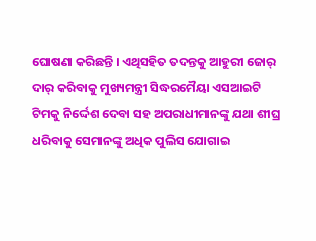ଘୋଷଣା କରିଛନ୍ତି । ଏଥିସହିତ ତଦନ୍ତକୁ ଆହୁରୀ ଜୋର୍ ଦାର୍ କରିବାକୁ ମୁଖ୍ୟମନ୍ତ୍ରୀ ସିଦ୍ଧରମୈୟା ଏସଆଇଟି ଟିମକୁ ନିର୍ଦ୍ଦେଶ ଦେବା ସହ ଅପରାଧୀମାନଙ୍କୁ ଯଥା ଶୀଘ୍ର ଧରିବାକୁ ସେମାନଙ୍କୁ ଅଧିକ ପୁଲିସ ଯୋଗାଇ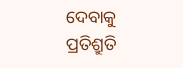ଦେବାକୁ ପ୍ରତିଶ୍ରୁତି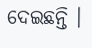ଦେଇଛନ୍ତି ।